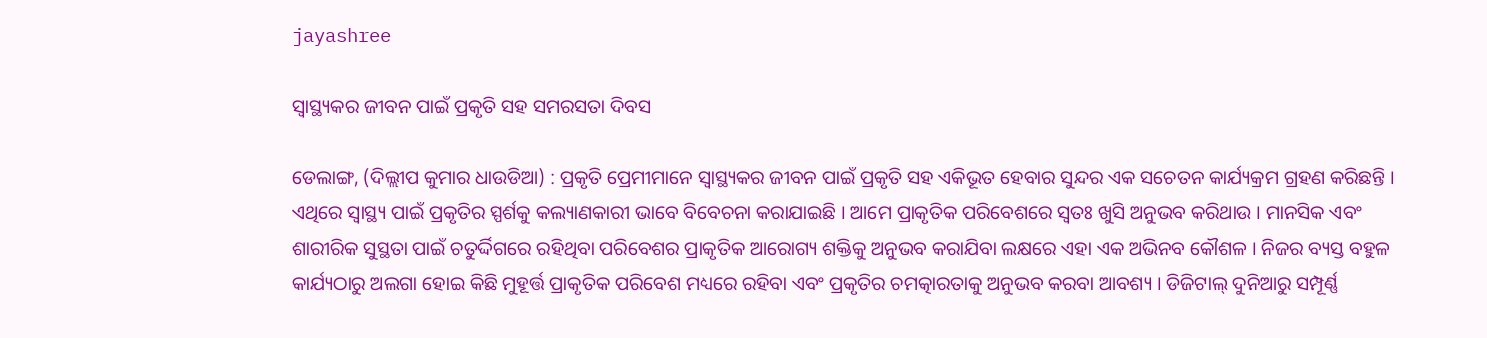jayashree

ସ୍ୱାସ୍ଥ୍ୟକର ଜୀବନ ପାଇଁ ପ୍ରକୃତି ସହ ସମରସତା ଦିବସ

ଡେଲାଙ୍ଗ, (ଦିଲ୍ଲୀପ କୁମାର ଧାଉଡିଆ) : ପ୍ରକୃତି ପ୍ରେମୀମାନେ ସ୍ୱାସ୍ଥ୍ୟକର ଜୀବନ ପାଇଁ ପ୍ରକୃତି ସହ ଏକିଭୂତ ହେବାର ସୁନ୍ଦର ଏକ ସଚେତନ କାର୍ଯ୍ୟକ୍ରମ ଗ୍ରହଣ କରିଛନ୍ତି । ଏଥିରେ ସ୍ୱାସ୍ଥ୍ୟ ପାଇଁ ପ୍ରକୃତିର ସ୍ପର୍ଶକୁ କଲ୍ୟାଣକାରୀ ଭାବେ ବିବେଚନା କରାଯାଇଛି । ଆମେ ପ୍ରାକୃତିକ ପରିବେଶରେ ସ୍ୱତଃ ଖୁସି ଅନୁଭବ କରିଥାଉ । ମାନସିକ ଏବଂ ଶାରୀରିକ ସୁସ୍ଥତା ପାଇଁ ଚତୁର୍ଦ୍ଦିଗରେ ରହିଥିବା ପରିବେଶର ପ୍ରାକୃତିକ ଆରୋଗ୍ୟ ଶକ୍ତିକୁ ଅନୁଭବ କରାଯିବା ଲକ୍ଷରେ ଏହା ଏକ ଅଭିନବ କୌଶଳ । ନିଜର ବ୍ୟସ୍ତ ବହୁଳ କାର୍ଯ୍ୟଠାରୁ ଅଲଗା ହୋଇ କିଛି ମୁହୂର୍ତ୍ତ ପ୍ରାକୃତିକ ପରିବେଶ ମଧ୍ୟରେ ରହିବା ଏବଂ ପ୍ରକୃତିର ଚମତ୍କାରତାକୁ ଅନୁଭବ କରବା ଆବଶ୍ୟ । ଡିଜିଟାଲ୍ ଦୁନିଆରୁ ସମ୍ପୂର୍ଣ୍ଣ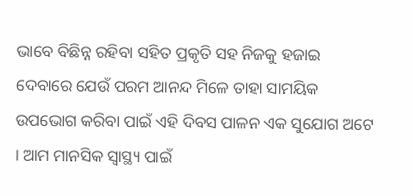ଭାବେ ବିଛିନ୍ନ ରହିବା ସହିତ ପ୍ରକୃତି ସହ ନିଜକୁ ହଜାଇ ଦେବାରେ ଯେଉଁ ପରମ ଆନନ୍ଦ ମିଳେ ତାହା ସାମୟିକ ଉପଭୋଗ କରିବା ପାଇଁ ଏହି ଦିବସ ପାଳନ ଏକ ସୁଯୋଗ ଅଟେ । ଆମ ମାନସିକ ସ୍ୱାସ୍ଥ୍ୟ ପାଇଁ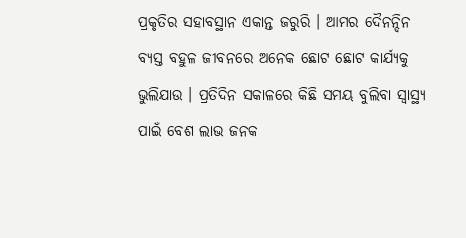ପ୍ରକୃତିର ସହାବସ୍ଥାନ ଏକାନ୍ତ ଜରୁରି । ଆମର ଦୈନନ୍ଦିନ ବ୍ୟସ୍ତ ବହୁଳ ଜୀବନରେ ଅନେକ ଛୋଟ ଛୋଟ କାର୍ଯ୍ୟକୁ ଭୁଲିଯାଉ । ପ୍ରତିଦିନ ସକାଳରେ କିଛି ସମୟ ବୁଲିବା ସ୍ୱାସ୍ଥ୍ୟ ପାଇଁ ବେଶ ଲାଭ ଜନକ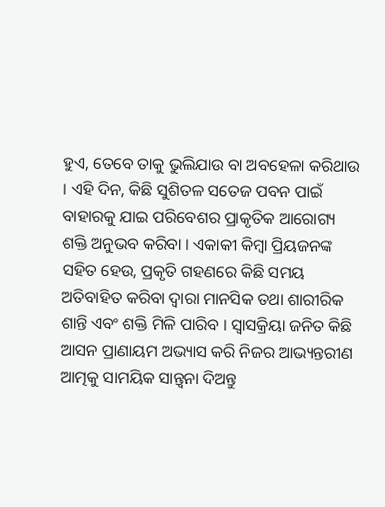ହୁଏ, ତେବେ ତାକୁ ଭୁଲିଯାଉ ବା ଅବହେଳା କରିଥାଉ । ଏହି ଦିନ, କିଛି ସୁଶିତଳ ସତେଜ ପବନ ପାଇଁ ବାହାରକୁ ଯାଇ ପରିବେଶର ପ୍ରାକୃତିକ ଆରୋଗ୍ୟ ଶକ୍ତି ଅନୁଭବ କରିବା । ଏକାକୀ କିମ୍ବା ପ୍ରିୟଜନଙ୍କ ସହିତ ହେଉ, ପ୍ରକୃତି ଗହଣରେ କିଛି ସମୟ ଅତିବାହିତ କରିବା ଦ୍ୱାରା ମାନସିକ ତଥା ଶାରୀରିକ ଶାନ୍ତି ଏବଂ ଶକ୍ତି ମିଳି ପାରିବ । ସ୍ୱାସକ୍ରିୟା ଜନିତ କିଛି ଆସନ ପ୍ରାଣାୟମ ଅଭ୍ୟାସ କରି ନିଜର ଆଭ୍ୟନ୍ତରୀଣ ଆତ୍ମକୁ ସାମୟିକ ସାନ୍ତ୍ଵନା ଦିଅନ୍ତୁ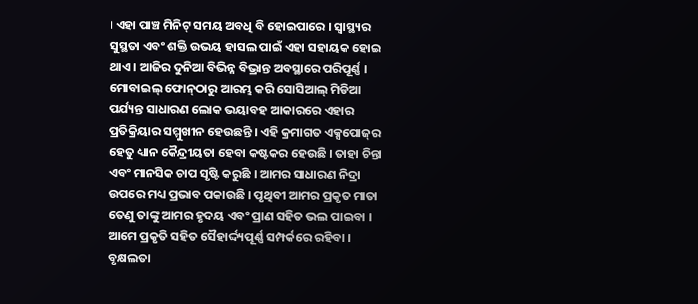। ଏହା ପାଞ୍ଚ ମିନିଟ୍ ସମୟ ଅବଧି ବି ହୋଇପାରେ । ସ୍ୱାସ୍ଥ୍ୟର ସୁସ୍ଥତା ଏବଂ ଶକ୍ତି ଉଭୟ ହାସଲ ପାଇଁ ଏହା ସହାୟକ ହୋଇ ଥାଏ । ଆଜିର ଦୁନିଆ ବିଭିନ୍ନ ବିଭ୍ରାନ୍ତ ଅବସ୍ଥାରେ ପରିପୂର୍ଣ୍ଣ । ମୋବାଇଲ୍ ଫୋନ୍‌ଠାରୁ ଆରମ୍ଭ କରି ସୋସିଆଲ୍ ମିଡିଆ ପର୍ଯ୍ୟନ୍ତ ସାଧାରଣ ଲୋକ ଭୟାବହ ଆକାରରେ ଏହାର ପ୍ରତିକ୍ରିୟାର ସମ୍ମୁଖୀନ ହେଉଛନ୍ତି । ଏହି କ୍ରମାଗତ ଏକ୍ସପୋଜ୍‌ର ହେତୁ ଧ୍ୟାନ କୈନ୍ଦ୍ରୀୟତା ହେବା କଷ୍ଟକର ହେଉଛି । ତାହା ଚିନ୍ତା ଏବଂ ମାନସିକ ଚାପ ସୃଷ୍ଟି କରୁଛି । ଆମର ସାଧାରଣ ନିଦ୍ରା ଉପରେ ମଧ୍ୟ ପ୍ରଭାବ ପକାଉଛି । ପୃଥିବୀ ଆମର ପ୍ରକୃତ ମାତା ତେଣୁ ତାଙ୍କୁ ଆମର ହୃଦୟ ଏବଂ ପ୍ରାଣ ସହିତ ଭଲ ପାଇବା । ଆମେ ପ୍ରକୃତି ସହିତ ସୈହାର୍ଦ୍ଦ୍ୟପୂର୍ଣ୍ଣ ସମ୍ପର୍କରେ ରହିବା । ବୃକ୍ଷଲତା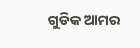ଗୁଡିକ ଆମର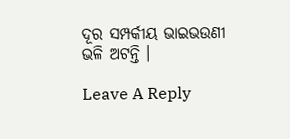ଦୂର ସମ୍ପର୍କୀୟ ଭାଇଭଉଣୀ ଭଳି ଅଟନ୍ତି ।

Leave A Reply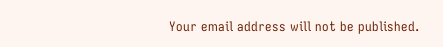Your email address will not be published.